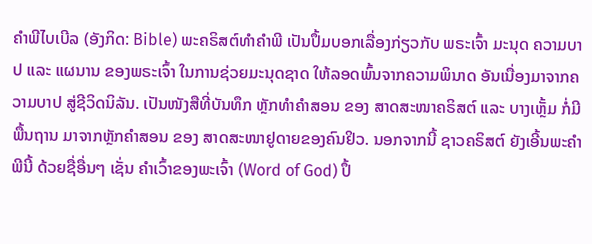ຄຳພີໄບເບີລ (ອັງກິດ: Bible) ພະຄຣິສຕ໌ທຳຄຳພີ ເປັນປຶ້ມບອກເລື່ອງກ່ຽວກັບ ພຣະເຈົ້າ ມະນຸດ ຄວາມບາປ ແລະ ແຜນານ ຂອງພຣະເຈົ້າ ໃນການຊ່ວຍມະນຸດຊາດ ໃຫ້ລອດພົ້ນຈາກຄວາມພິນາດ ອັນເນື່ອງມາຈາກຄວາມບາປ ສູ່ຊີວິດນິລັນ. ເປັນໜັງສືທີ່ບັນທຶກ ຫຼັກທຳຄຳສອນ ຂອງ ສາດສະໜາຄຣິສຕ໌ ແລະ ບາງເຫຼັ້ມ ກໍ່ມີພື້ນຖານ ມາຈາກຫຼັກຄຳສອນ ຂອງ ສາດສະໜາຢູດາຍຂອງຄົນຢິວ. ນອກຈາກນີ້ ຊາວຄຣິສຕ໌ ຍັງເອີ້ນພະຄຳພີນີ້ ດ້ວຍຊື່ອື່ນໆ ເຊັ່ນ ຄຳເວົ້າຂອງພະເຈົ້າ (Word of God) ປຶ້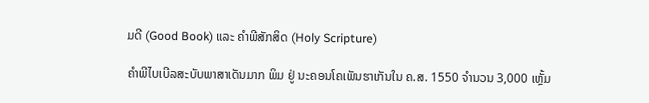ມດີ (Good Book) ແລະ ຄຳພີສັກສິດ (Holy Scripture)

ຄຳພີໄບເບີລສະບັບພາສາເດັນມາກ ພິມ ຢູ່ ນະຄອນໂຄເພັນຮາເກັນໃນ ຄ.ສ. 1550 ຈຳນວນ 3,000 ເຫຼັ້ມ